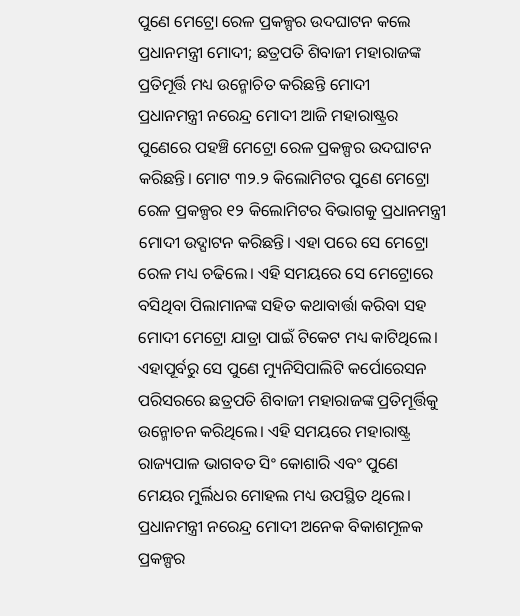ପୁଣେ ମେଟ୍ରୋ ରେଳ ପ୍ରକଳ୍ପର ଉଦଘାଟନ କଲେ ପ୍ରଧାନମନ୍ତ୍ରୀ ମୋଦୀ; ଛତ୍ରପତି ଶିବାଜୀ ମହାରାଜଙ୍କ ପ୍ରତିମୂର୍ତ୍ତି ମଧ୍ୟ ଉନ୍ମୋଚିତ କରିଛନ୍ତି ମୋଦୀ
ପ୍ରଧାନମନ୍ତ୍ରୀ ନରେନ୍ଦ୍ର ମୋଦୀ ଆଜି ମହାରାଷ୍ଟ୍ରର ପୁଣେରେ ପହଞ୍ଚି ମେଟ୍ରୋ ରେଳ ପ୍ରକଳ୍ପର ଉଦଘାଟନ କରିଛନ୍ତି। ମୋଟ ୩୨.୨ କିଲୋମିଟର ପୁଣେ ମେଟ୍ରୋ ରେଳ ପ୍ରକଳ୍ପର ୧୨ କିଲୋମିଟର ବିଭାଗକୁ ପ୍ରଧାନମନ୍ତ୍ରୀ ମୋଦୀ ଉଦ୍ଘାଟନ କରିଛନ୍ତି। ଏହା ପରେ ସେ ମେଟ୍ରୋ ରେଳ ମଧ୍ୟ ଚଢିଲେ। ଏହି ସମୟରେ ସେ ମେଟ୍ରୋରେ ବସିଥିବା ପିଲାମାନଙ୍କ ସହିତ କଥାବାର୍ତ୍ତା କରିବା ସହ ମୋଦୀ ମେଟ୍ରୋ ଯାତ୍ରା ପାଇଁ ଟିକେଟ ମଧ୍ୟ କାଟିଥିଲେ। ଏହାପୂର୍ବରୁ ସେ ପୁଣେ ମ୍ୟୁନିସିପାଲିଟି କର୍ପୋରେସନ ପରିସରରେ ଛତ୍ରପତି ଶିବାଜୀ ମହାରାଜଙ୍କ ପ୍ରତିମୂର୍ତ୍ତିକୁ ଉନ୍ମୋଚନ କରିଥିଲେ। ଏହି ସମୟରେ ମହାରାଷ୍ଟ୍ର ରାଜ୍ୟପାଳ ଭାଗବତ ସିଂ କୋଶାରି ଏବଂ ପୁଣେ ମେୟର ମୁର୍ଲିଧର ମୋହଲ ମଧ୍ୟ ଉପସ୍ଥିତ ଥିଲେ।
ପ୍ରଧାନମନ୍ତ୍ରୀ ନରେନ୍ଦ୍ର ମୋଦୀ ଅନେକ ବିକାଶମୂଳକ ପ୍ରକଳ୍ପର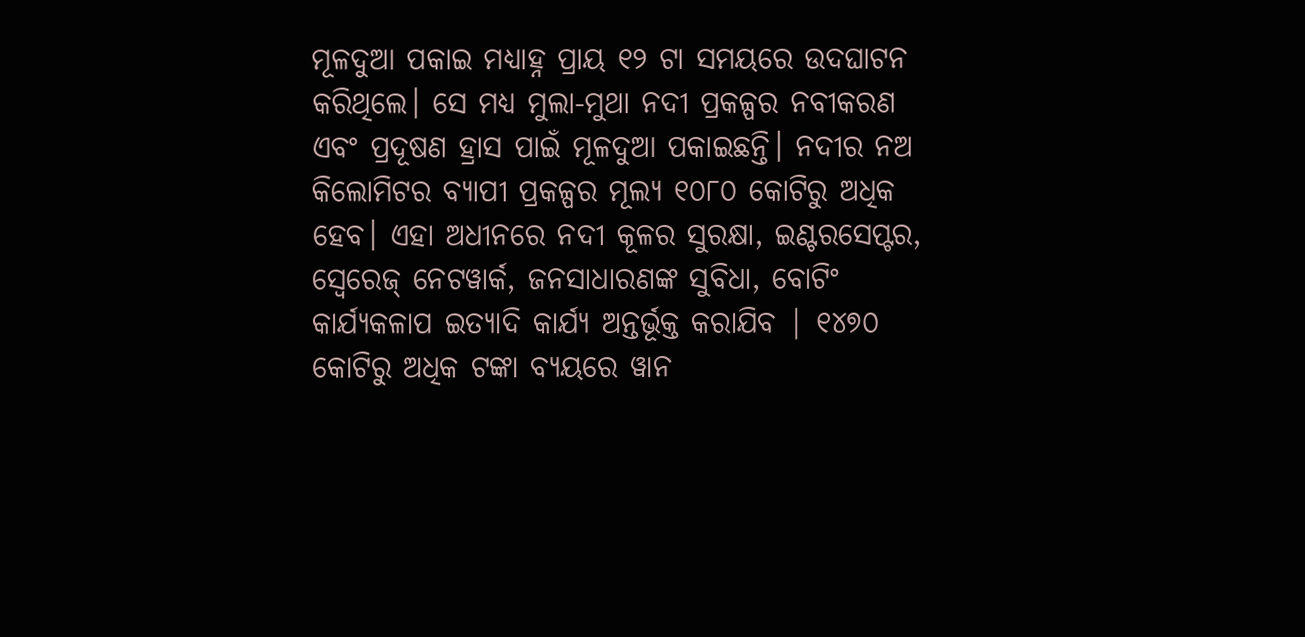ମୂଳଦୁଆ ପକାଇ ମଧ୍ୟାହ୍ନ ପ୍ରାୟ ୧୨ ଟା ସମୟରେ ଉଦଘାଟନ କରିଥିଲେ। ସେ ମଧ୍ୟ ମୁଲା-ମୁଥା ନଦୀ ପ୍ରକଳ୍ପର ନବୀକରଣ ଏବଂ ପ୍ରଦୂଷଣ ହ୍ରାସ ପାଇଁ ମୂଳଦୁଆ ପକାଇଛନ୍ତି। ନଦୀର ନଅ କିଲୋମିଟର ବ୍ୟାପୀ ପ୍ରକଳ୍ପର ମୂଲ୍ୟ ୧୦୮୦ କୋଟିରୁ ଅଧିକ ହେବ। ଏହା ଅଧୀନରେ ନଦୀ କୂଳର ସୁରକ୍ଷା, ଇଣ୍ଟରସେପ୍ଟର, ସ୍ୱେରେଜ୍ ନେଟୱାର୍କ, ଜନସାଧାରଣଙ୍କ ସୁବିଧା, ବୋଟିଂ କାର୍ଯ୍ୟକଳାପ ଇତ୍ୟାଦି କାର୍ଯ୍ୟ ଅନ୍ତର୍ଭୂକ୍ତ କରାଯିବ | ୧୪୭୦ କୋଟିରୁ ଅଧିକ ଟଙ୍କା ବ୍ୟୟରେ ୱାନ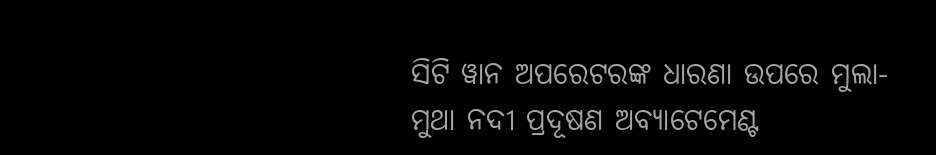ସିଟି ୱାନ ଅପରେଟରଙ୍କ ଧାରଣା ଉପରେ ମୁଲା-ମୁଥା ନଦୀ ପ୍ରଦୂଷଣ ଅବ୍ୟାଟେମେଣ୍ଟ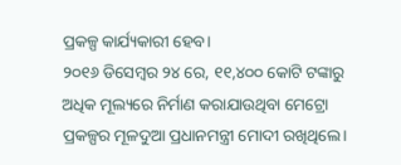ପ୍ରକଳ୍ପ କାର୍ଯ୍ୟକାରୀ ହେବ।
୨୦୧୬ ଡିସେମ୍ବର ୨୪ ରେ, ୧୧,୪୦୦ କୋଟି ଟଙ୍କାରୁ ଅଧିକ ମୂଲ୍ୟରେ ନିର୍ମାଣ କରାଯାଉଥିବା ମେଟ୍ରୋ ପ୍ରକଳ୍ପର ମୂଳଦୁଆ ପ୍ରଧାନମନ୍ତ୍ରୀ ମୋଦୀ ରଖିଥିଲେ।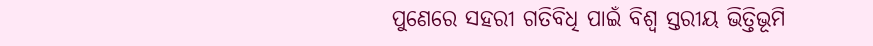ପୁଣେରେ ସହରୀ ଗତିବିଧି ପାଇଁ ବିଶ୍ୱ ସ୍ତରୀୟ ଭିତ୍ତିଭୂମି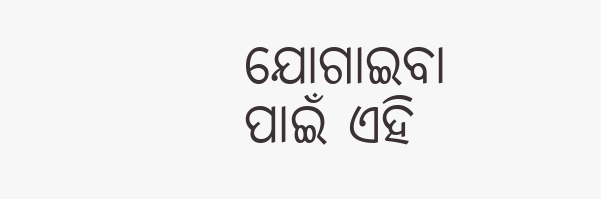ଯୋଗାଇବା ପାଇଁ ଏହି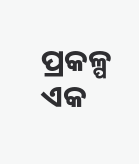ପ୍ରକଳ୍ପ ଏକ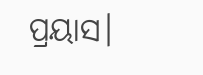ପ୍ରୟାସ।